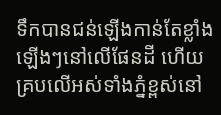ទឹកបានជន់ឡើងកាន់តែខ្លាំងឡើងៗនៅលើផែនដី ហើយគ្របលើអស់ទាំងភ្នំខ្ពស់នៅ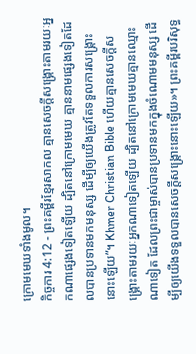ក្រោមមេឃទាំងមូល។
កិច្ចការ 4:12 - ព្រះគម្ពីរខ្មែរសាកល គ្មានសេចក្ដីសង្គ្រោះតាមរយៈអ្នកណាផ្សេងទៀតឡើយ ដ្បិតនៅក្រោមមេឃ គ្មាននាមផ្សេងទៀតដែលបានប្រទានមកមនុស្ស ដើម្បីឲ្យយើងត្រូវតែទទួលការសង្គ្រោះនោះឡើយ”។ Khmer Christian Bible ហើយគ្មានសេចក្ដីសង្គ្រោះតាមរយៈអ្នកណាទៀតឡើយ ដ្បិតនៅក្រោមមេឃគ្មានឈ្មោះណាទៀត ដែលព្រះជាម្ចាស់បានប្រទានមកក្នុងចំណោមមនុស្ស ដើម្បីឲ្យយើងទទួលបានសេចក្ដីសង្គ្រោះនោះឡើយ»។ ព្រះគម្ពីរបរិសុទ្ធ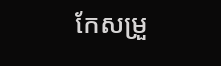កែសម្រួ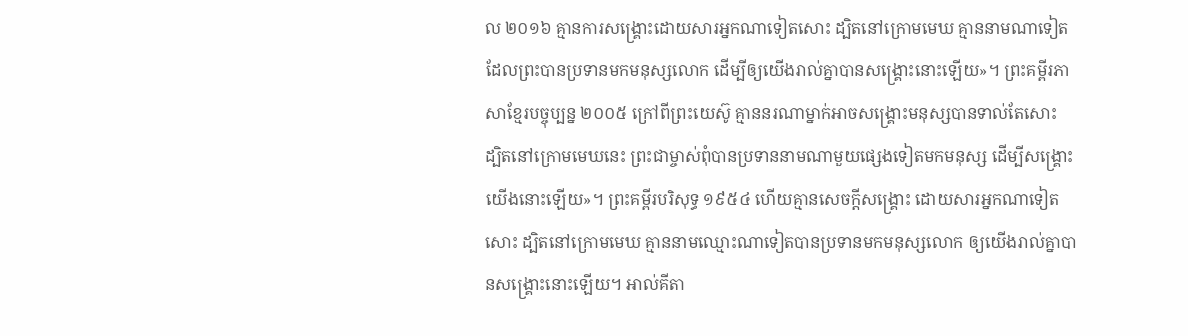ល ២០១៦ គ្មានការសង្គ្រោះដោយសារអ្នកណាទៀតសោះ ដ្បិតនៅក្រោមមេឃ គ្មាននាមណាទៀតដែលព្រះបានប្រទានមកមនុស្សលោក ដើម្បីឲ្យយើងរាល់គ្នាបានសង្គ្រោះនោះឡើយ»។ ព្រះគម្ពីរភាសាខ្មែរបច្ចុប្បន្ន ២០០៥ ក្រៅពីព្រះយេស៊ូ គ្មាននរណាម្នាក់អាចសង្គ្រោះមនុស្សបានទាល់តែសោះ ដ្បិតនៅក្រោមមេឃនេះ ព្រះជាម្ចាស់ពុំបានប្រទាននាមណាមួយផ្សេងទៀតមកមនុស្ស ដើម្បីសង្គ្រោះយើងនោះឡើយ»។ ព្រះគម្ពីរបរិសុទ្ធ ១៩៥៤ ហើយគ្មានសេចក្ដីសង្គ្រោះ ដោយសារអ្នកណាទៀតសោះ ដ្បិតនៅក្រោមមេឃ គ្មាននាមឈ្មោះណាទៀតបានប្រទានមកមនុស្សលោក ឲ្យយើងរាល់គ្នាបានសង្គ្រោះនោះឡើយ។ អាល់គីតា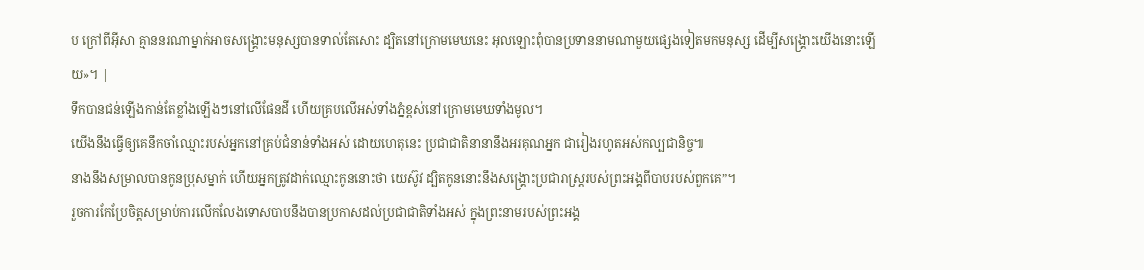ប ក្រៅពីអ៊ីសា គ្មាននរណាម្នាក់អាចសង្គ្រោះមនុស្សបានទាល់តែសោះ ដ្បិតនៅក្រោមមេឃនេះ អុលឡោះពុំបានប្រទាននាមណាមួយផ្សេងទៀតមកមនុស្ស ដើម្បីសង្គ្រោះយើងនោះឡើយ»។ |
ទឹកបានជន់ឡើងកាន់តែខ្លាំងឡើងៗនៅលើផែនដី ហើយគ្របលើអស់ទាំងភ្នំខ្ពស់នៅក្រោមមេឃទាំងមូល។
យើងនឹងធ្វើឲ្យគេនឹកចាំឈ្មោះរបស់អ្នកនៅគ្រប់ជំនាន់ទាំងអស់ ដោយហេតុនេះ ប្រជាជាតិនានានឹងអរគុណអ្នក ជារៀងរហូតអស់កល្បជានិច្ច៕
នាងនឹងសម្រាលបានកូនប្រុសម្នាក់ ហើយអ្នកត្រូវដាក់ឈ្មោះកូននោះថា យេស៊ូវ ដ្បិតកូននោះនឹងសង្គ្រោះប្រជារាស្ត្ររបស់ព្រះអង្គពីបាបរបស់ពួកគេ”។
រួចការកែប្រែចិត្តសម្រាប់ការលើកលែងទោសបាបនឹងបានប្រកាសដល់ប្រជាជាតិទាំងអស់ ក្នុងព្រះនាមរបស់ព្រះអង្គ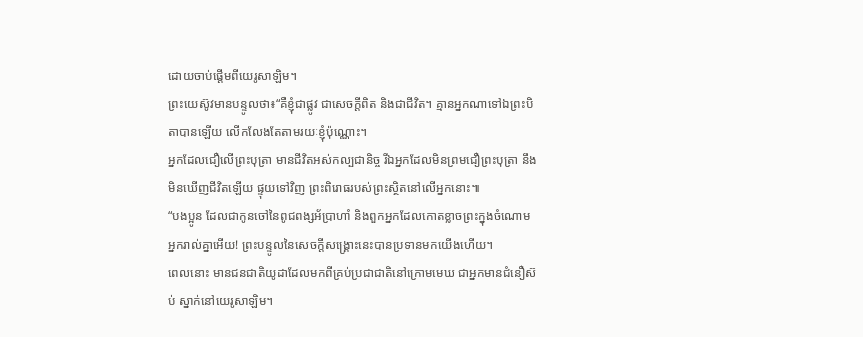ដោយចាប់ផ្ដើមពីយេរូសាឡិម។
ព្រះយេស៊ូវមានបន្ទូលថា៖“គឺខ្ញុំជាផ្លូវ ជាសេចក្ដីពិត និងជាជីវិត។ គ្មានអ្នកណាទៅឯព្រះបិតាបានឡើយ លើកលែងតែតាមរយៈខ្ញុំប៉ុណ្ណោះ។
អ្នកដែលជឿលើព្រះបុត្រា មានជីវិតអស់កល្បជានិច្ច រីឯអ្នកដែលមិនព្រមជឿព្រះបុត្រា នឹងមិនឃើញជីវិតឡើយ ផ្ទុយទៅវិញ ព្រះពិរោធរបស់ព្រះស្ថិតនៅលើអ្នកនោះ៕
“បងប្អូន ដែលជាកូនចៅនៃពូជពង្សអ័ប្រាហាំ និងពួកអ្នកដែលកោតខ្លាចព្រះក្នុងចំណោមអ្នករាល់គ្នាអើយ! ព្រះបន្ទូលនៃសេចក្ដីសង្គ្រោះនេះបានប្រទានមកយើងហើយ។
ពេលនោះ មានជនជាតិយូដាដែលមកពីគ្រប់ប្រជាជាតិនៅក្រោមមេឃ ជាអ្នកមានជំនឿស៊ប់ ស្នាក់នៅយេរូសាឡិម។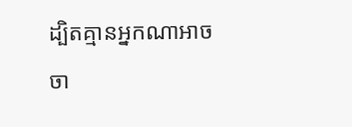ដ្បិតគ្មានអ្នកណាអាចចា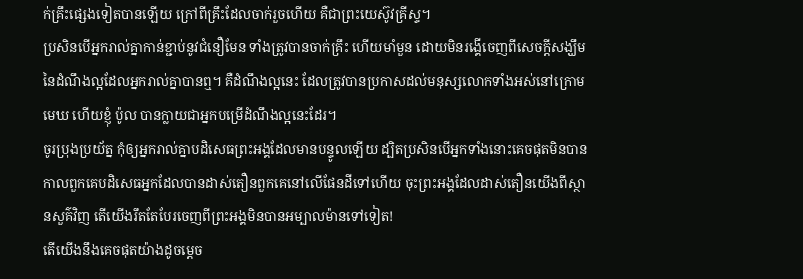ក់គ្រឹះផ្សេងទៀតបានឡើយ ក្រៅពីគ្រឹះដែលចាក់រួចហើយ គឺជាព្រះយេស៊ូវគ្រីស្ទ។
ប្រសិនបើអ្នករាល់គ្នាកាន់ខ្ជាប់នូវជំនឿមែន ទាំងត្រូវបានចាក់គ្រឹះ ហើយមាំមួន ដោយមិនរង្គើចេញពីសេចក្ដីសង្ឃឹមនៃដំណឹងល្អដែលអ្នករាល់គ្នាបានឮ។ គឺដំណឹងល្អនេះ ដែលត្រូវបានប្រកាសដល់មនុស្សលោកទាំងអស់នៅក្រោមមេឃ ហើយខ្ញុំ ប៉ូល បានក្លាយជាអ្នកបម្រើដំណឹងល្អនេះដែរ។
ចូរប្រុងប្រយ័ត្ន កុំឲ្យអ្នករាល់គ្នាបដិសេធព្រះអង្គដែលមានបន្ទូលឡើយ ដ្បិតប្រសិនបើអ្នកទាំងនោះគេចផុតមិនបាន កាលពួកគេបដិសេធអ្នកដែលបានដាស់តឿនពួកគេនៅលើផែនដីទៅហើយ ចុះព្រះអង្គដែលដាស់តឿនយើងពីស្ថានសួគ៌វិញ តើយើងរឹតតែបែរចេញពីព្រះអង្គមិនបានអម្បាលម៉ានទៅទៀត!
តើយើងនឹងគេចផុតយ៉ាងដូចម្ដេច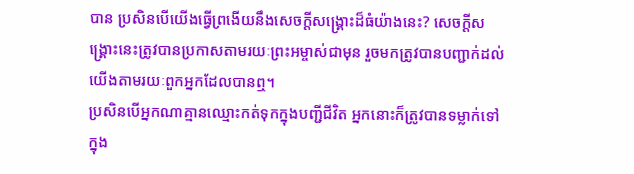បាន ប្រសិនបើយើងធ្វើព្រងើយនឹងសេចក្ដីសង្គ្រោះដ៏ធំយ៉ាងនេះ? សេចក្ដីសង្គ្រោះនេះត្រូវបានប្រកាសតាមរយៈព្រះអម្ចាស់ជាមុន រួចមកត្រូវបានបញ្ជាក់ដល់យើងតាមរយៈពួកអ្នកដែលបានឮ។
ប្រសិនបើអ្នកណាគ្មានឈ្មោះកត់ទុកក្នុងបញ្ជីជីវិត អ្នកនោះក៏ត្រូវបានទម្លាក់ទៅក្នុង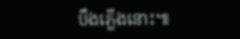បឹងភ្លើងនោះ៕